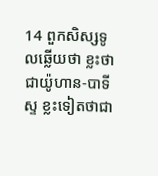14 ពួកសិស្សទូលឆ្លើយថា ខ្លះថាជាយ៉ូហាន-បាទីស្ទ ខ្លះទៀតថាជា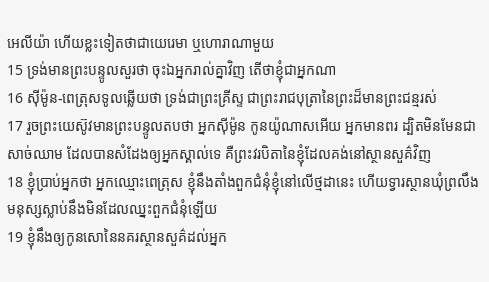អេលីយ៉ា ហើយខ្លះទៀតថាជាយេរេមា ឬហោរាណាមួយ
15 ទ្រង់មានព្រះបន្ទូលសួរថា ចុះឯអ្នករាល់គ្នាវិញ តើថាខ្ញុំជាអ្នកណា
16 ស៊ីម៉ូន-ពេត្រុសទូលឆ្លើយថា ទ្រង់ជាព្រះគ្រីស្ទ ជាព្រះរាជបុត្រានៃព្រះដ៏មានព្រះជន្មរស់
17 រួចព្រះយេស៊ូវមានព្រះបន្ទូលតបថា អ្នកស៊ីម៉ូន កូនយ៉ូណាសអើយ អ្នកមានពរ ដ្បិតមិនមែនជាសាច់ឈាម ដែលបានសំដែងឲ្យអ្នកស្គាល់ទេ គឺព្រះវរបិតានៃខ្ញុំដែលគង់នៅស្ថានសួគ៌វិញ
18 ខ្ញុំប្រាប់អ្នកថា អ្នកឈ្មោះពេត្រុស ខ្ញុំនឹងតាំងពួកជំនុំខ្ញុំនៅលើថ្មដានេះ ហើយទ្វារស្ថានឃុំព្រលឹងមនុស្សស្លាប់នឹងមិនដែលឈ្នះពួកជំនុំឡើយ
19 ខ្ញុំនឹងឲ្យកូនសោនៃនគរស្ថានសួគ៌ដល់អ្នក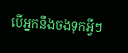បើអ្នកនឹងចងទុកអ្វីៗ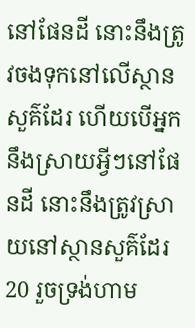នៅផែនដី នោះនឹងត្រូវចងទុកនៅលើស្ថានសួគ៌ដែរ ហើយបើអ្នកនឹងស្រាយអ្វីៗនៅផែនដី នោះនឹងត្រូវស្រាយនៅស្ថានសួគ៌ដែរ
20 រួចទ្រង់ហាម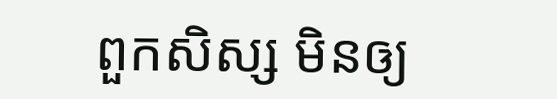ពួកសិស្ស មិនឲ្យ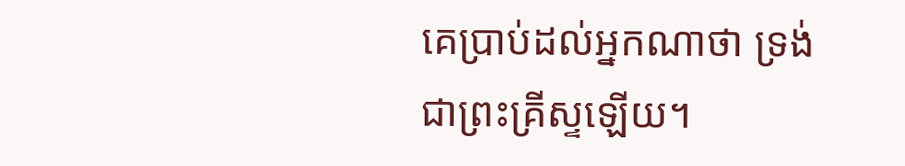គេប្រាប់ដល់អ្នកណាថា ទ្រង់ជាព្រះគ្រីស្ទឡើយ។